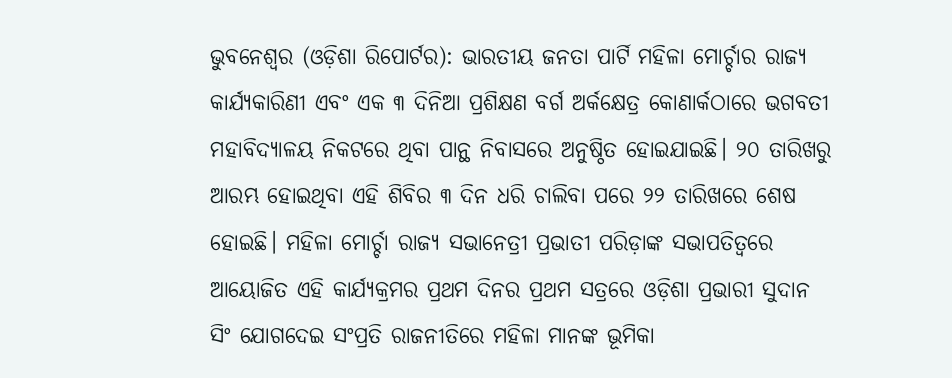ଭୁବନେଶ୍ୱର (ଓଡ଼ିଶା ରିପୋର୍ଟର): ଭାରତୀୟ ଜନତା ପାର୍ଟି ମହିଳା ମୋର୍ଚ୍ଚାର ରାଜ୍ୟ କାର୍ଯ୍ୟକାରିଣୀ ଏବଂ ଏକ ୩ ଦିନିଆ ପ୍ରଶିକ୍ଷଣ ବର୍ଗ ଅର୍କକ୍ଷେତ୍ର କୋଣାର୍କଠାରେ ଭଗବତୀ ମହାବିଦ୍ୟାଳୟ ନିକଟରେ ଥିବା ପାନ୍ଥ ନିବାସରେ ଅନୁଷ୍ଠିତ ହୋଇଯାଇଛି। ୨୦ ତାରିଖରୁ ଆରମ୍ଭ ହୋଇଥିବା ଏହି ଶିବିର ୩ ଦିନ ଧରି ଚାଲିବା ପରେ ୨୨ ତାରିଖରେ ଶେଷ ହୋଇଛି। ମହିଳା ମୋର୍ଚ୍ଚା ରାଜ୍ୟ ସଭାନେତ୍ରୀ ପ୍ରଭାତୀ ପରିଡ଼ାଙ୍କ ସଭାପତିତ୍ୱରେ ଆୟୋଜିତ ଏହି କାର୍ଯ୍ୟକ୍ରମର ପ୍ରଥମ ଦିନର ପ୍ରଥମ ସତ୍ରରେ ଓଡ଼ିଶା ପ୍ରଭାରୀ ସୁଦାନ ସିଂ ଯୋଗଦେଇ ସଂପ୍ରତି ରାଜନୀତିରେ ମହିଳା ମାନଙ୍କ ଭୂମିକା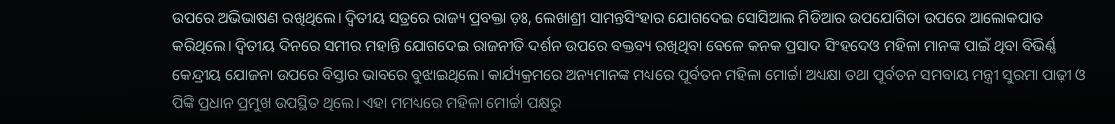ଉପରେ ଅଭିଭାଷଣ ରଖିଥିଲେ। ଦ୍ୱିତୀୟ ସତ୍ରରେ ରାଜ୍ୟ ପ୍ରବକ୍ତା ଡ଼ଃ, ଲେଖାଶ୍ରୀ ସାମନ୍ତସିଂହାର ଯୋଗଦେଇ ସୋସିଆଲ ମିଡିଆର ଉପଯୋଗିତା ଉପରେ ଆଲୋକପାତ କରିଥିଲେ। ଦ୍ୱିତୀୟ ଦିନରେ ସମୀର ମହାନ୍ତି ଯୋଗଦେଇ ରାଜନୀତି ଦର୍ଶନ ଉପରେ ବକ୍ତବ୍ୟ ରଖିଥିବା ବେଳେ କନକ ପ୍ରସାଦ ସିଂହଦେଓ ମହିଳା ମାନଙ୍କ ପାଇଁ ଥିବା ବିଭିର୍ଣ୍ଣ କେନ୍ଦ୍ରୀୟ ଯୋଜନା ଉପରେ ବିସ୍ତାର ଭାବରେ ବୁଝାଇଥିଲେ। କାର୍ଯ୍ୟକ୍ରମରେ ଅନ୍ୟମାନଙ୍କ ମଧ୍ୟରେ ପୂର୍ବତନ ମହିଳା ମୋର୍ଚ୍ଚା ଅଧ୍ୟକ୍ଷା ତଥା ପୂର୍ବତନ ସମବାୟ ମନ୍ତ୍ରୀ ସୁରମା ପାଢ଼ୀ ଓ ପିଙ୍କି ପ୍ରଧାନ ପ୍ରମୁଖ ଉପସ୍ଥିତ ଥିଲେ। ଏହା ମମଧ୍ୟରେ ମହିଳା ମୋର୍ଚ୍ଚା ପକ୍ଷରୁ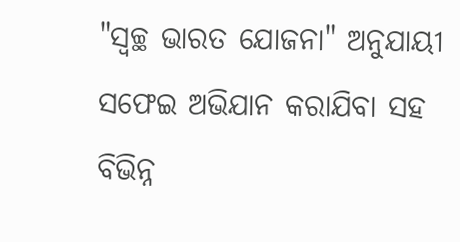"ସ୍ଵଚ୍ଛ ଭାରତ ଯୋଜନା" ଅନୁଯାୟୀ ସଫେଇ ଅଭିଯାନ କରାଯିବା ସହ ବିଭିନ୍ନ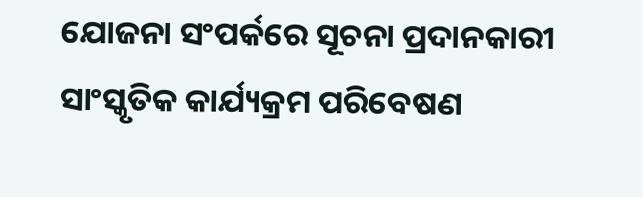ଯୋଜନା ସଂପର୍କରେ ସୂଚନା ପ୍ରଦାନକାରୀ ସାଂସ୍କୃତିକ କାର୍ଯ୍ୟକ୍ରମ ପରିବେଷଣ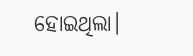ହୋଇଥିଲା।